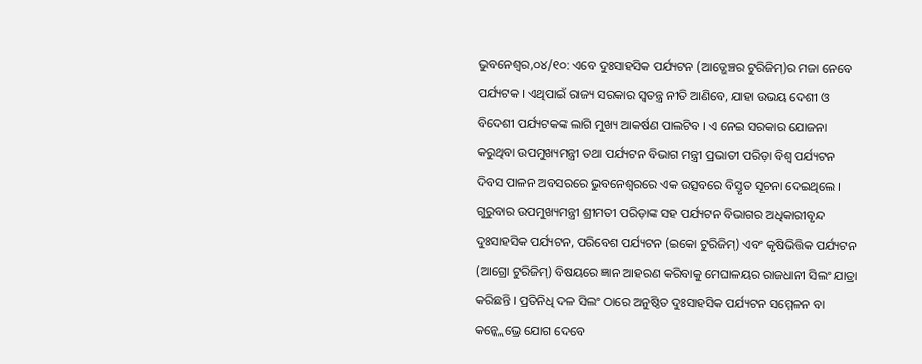ଭୁବନେଶ୍ୱର,୦୪/୧୦: ଏବେ ଦୁଃସାହସିକ ପର୍ଯ୍ୟଟନ (ଆଡ୍ଭେଞ୍ଚର ଟୁରିଜିମ୍)ର ମଜା ନେବେ ପର୍ଯ୍ୟଟକ । ଏଥିପାଇଁ ରାଜ୍ୟ ସରକାର ସ୍ୱତନ୍ତ୍ର ନୀତି ଆଣିବେ, ଯାହା ଉଭୟ ଦେଶୀ ଓ ବିଦେଶୀ ପର୍ଯ୍ୟଟକଙ୍କ ଲାଗି ମୁଖ୍ୟ ଆକର୍ଷଣ ପାଲଟିବ । ଏ ନେଇ ସରକାର ଯୋଜନା କରୁଥିବା ଉପମୁଖ୍ୟମନ୍ତ୍ରୀ ତଥା ପର୍ଯ୍ୟଟନ ବିଭାଗ ମନ୍ତ୍ରୀ ପ୍ରଭାତୀ ପରିଡ଼ା ବିଶ୍ୱ ପର୍ଯ୍ୟଟନ ଦିବସ ପାଳନ ଅବସରରେ ଭୁବନେଶ୍ୱରରେ ଏକ ଉତ୍ସବରେ ବିସ୍ତୃତ ସୂଚନା ଦେଇଥିଲେ ।
ଗୁରୁବାର ଉପମୁଖ୍ୟମନ୍ତ୍ରୀ ଶ୍ରୀମତୀ ପରିଡ଼ାଙ୍କ ସହ ପର୍ଯ୍ୟଟନ ବିଭାଗର ଅଧିକାରୀବୃନ୍ଦ ଦୁଃସାହସିକ ପର୍ଯ୍ୟଟନ, ପରିବେଶ ପର୍ଯ୍ୟଟନ (ଇକୋ ଟୁରିଜିମ୍) ଏବଂ କୃଷିଭିତ୍ତିକ ପର୍ଯ୍ୟଟନ (ଆଗ୍ରୋ ଟୁରିଜିମ୍) ବିଷୟରେ ଜ୍ଞାନ ଆହରଣ କରିବାକୁ ମେଘାଳୟର ରାଜଧାନୀ ସିଲଂ ଯାତ୍ରା କରିଛନ୍ତି । ପ୍ରତିନିଧି ଦଳ ସିଲଂ ଠାରେ ଅନୁଷ୍ଠିତ ଦୁଃସାହସିକ ପର୍ଯ୍ୟଟନ ସମ୍ମେଳନ ବା କନ୍କ୍ଲେଭ୍ରେ ଯୋଗ ଦେବେ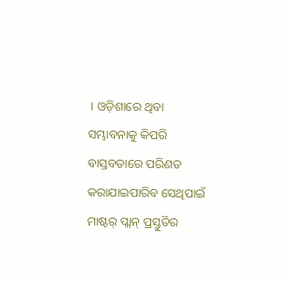। ଓଡ଼ିଶାରେ ଥିବା ସମ୍ଭାବନାକୁ କିପରି ବାସ୍ତବତାରେ ପରିଣତ କରାଯାଇପାରିବ ସେଥିପାଇଁ ମାଷ୍ଟର୍ ପ୍ଲାନ୍ ପ୍ରସ୍ତୁତିର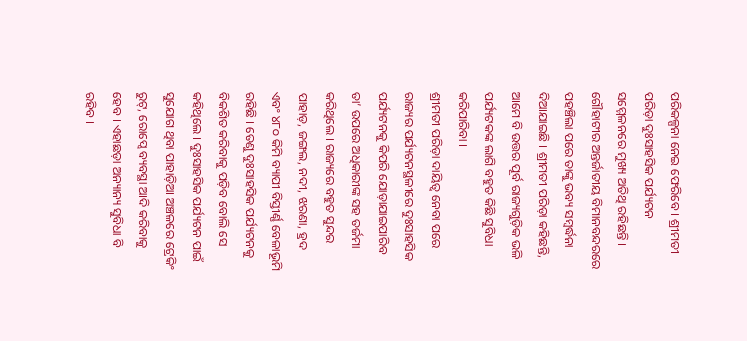ପରିକଳ୍ପନା ନେଇ ଫେରିବେ । ଶ୍ରୀମତୀ ପରିଡ଼ା ଦୁଃସାହସିକ ପର୍ଯ୍ୟଟନ ସମ୍ମେଳନରେ ମୁଖ୍ୟ ଅତିଥି ରହିଛନ୍ତି । ଗୌହାଟୀର ଅନ୍ତର୍ଜାତୀୟ ବିମାନବନ୍ଦରରେ ପହଞ୍ଚିଲା ପରେ ତାଙ୍କୁ ଭବ୍ୟ ସମ୍ବର୍ଦ୍ଧନା ଦିଆଯାଇଛି । ଶ୍ରୀମତୀ ପରିଡ଼ା କହିଛନ୍ତି, ଆମେ ବି ଉତ୍ତର ପୂର୍ବ ରାଜ୍ୟଗୁଡ଼ିକ ଭଳି ପର୍ଯ୍ୟଟକଙ୍କ ଲାଗି ବହୁତ କିଛି ସୁବିଧା କରିପାରିବା ।
ଶ୍ରୀମତୀ ପରିଡ଼ା ଦାୟିତ୍ୱ ନେବା ପରେ ରାଜ୍ୟର ପର୍ଯ୍ୟଟନସ୍ଥଳୀରେ ଦୁଃସାହସିକ ପର୍ଯ୍ୟଟନକୁ କିପରି ଯୋଡ଼ାଯାଇପାରିବ ତା’ ଉପରେ ଅଧିକାରୀଙ୍କ ସହ ତର୍ଜମା କରିଥିଲେ । ରାଜ୍ୟରେ ବହୁତ ସୁନ୍ଦର ପାହାଡ଼, ଜଙ୍ଗଲ, ନଦୀ, ଝରଣା, ହ୍ରଦ ଏବଂ ୪୮୦ କିମି ବ୍ୟାପୀ ବିସ୍ତୀର୍ଣ୍ଣ ବେଳାଭୂମି ରହିଛି । ତେଣୁ ଦୁଃସାହସିକ ପର୍ଯ୍ୟଟନକୁ ବିକଶିତ କରିବାକୁ ପଡ଼ିବ ବୋଲି ସେ କହିଥିଲେ । ଦୁଃସାହସିକ ପର୍ଯ୍ୟଟନ ପାଇଁ ସୁଯୋଗ ଥିବା ପାହାଡ଼ିଆ ଅଞ୍ଚଳରେ ଟ୍ରେକିଂ ରୁଟ୍, ରୋପ୍ୱେ ବ୍ୟବସ୍ଥା ଆଦି କରିବାକୁ ହେବ । ଏହାଛଡ଼ା ଅନ୍ୟାନ୍ୟ ସୁବିଧା ବି ରହିବ ।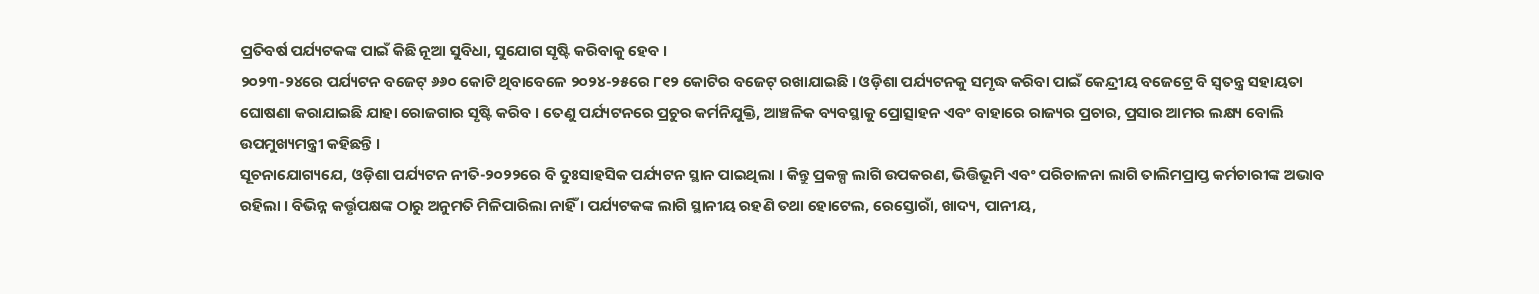ପ୍ରତିବର୍ଷ ପର୍ଯ୍ୟଟକଙ୍କ ପାଇଁ କିଛି ନୂଆ ସୁବିଧା, ସୁଯୋଗ ସୃଷ୍ଟି କରିବାକୁ ହେବ ।
୨୦୨୩-୨୪ରେ ପର୍ଯ୍ୟଟନ ବଜେଟ୍ ୬୬୦ କୋଟି ଥିବାବେଳେ ୨୦୨୪-୨୫ରେ ୮୧୨ କୋଟିର ବଜେଟ୍ ରଖାଯାଇଛି । ଓଡ଼ିଶା ପର୍ଯ୍ୟଟନକୁ ସମୃଦ୍ଧ କରିବା ପାଇଁ କେନ୍ଦ୍ରୀୟ ବଜେଟ୍ରେ ବି ସ୍ୱତନ୍ତ୍ର ସହାୟତା ଘୋଷଣା କରାଯାଇଛି ଯାହା ରୋଜଗାର ସୃଷ୍ଟି କରିବ । ତେଣୁ ପର୍ଯ୍ୟଟନରେ ପ୍ରଚୁର କର୍ମନିଯୁକ୍ତି, ଆଞ୍ଚଳିକ ବ୍ୟବସ୍ଥାକୁ ପ୍ରୋତ୍ସାହନ ଏବଂ ବାହାରେ ରାଜ୍ୟର ପ୍ରଚାର, ପ୍ରସାର ଆମର ଲକ୍ଷ୍ୟ ବୋଲି ଉପମୁଖ୍ୟମନ୍ତ୍ରୀ କହିଛନ୍ତି ।
ସୂଚନାଯୋଗ୍ୟଯେ, ଓଡ଼ିଶା ପର୍ଯ୍ୟଟନ ନୀତି-୨୦୨୨ରେ ବି ଦୁଃସାହସିକ ପର୍ଯ୍ୟଟନ ସ୍ଥାନ ପାଇଥିଲା । କିନ୍ତୁ ପ୍ରକଳ୍ପ ଲାଗି ଉପକରଣ, ଭିତ୍ତିଭୂମି ଏବଂ ପରିଚାଳନା ଲାଗି ତାଲିମପ୍ରାପ୍ତ କର୍ମଚାରୀଙ୍କ ଅଭାବ ରହିଲା । ବିଭିନ୍ନ କର୍ତ୍ତୃପକ୍ଷଙ୍କ ଠାରୁ ଅନୁମତି ମିଳିପାରିଲା ନାହିଁ । ପର୍ଯ୍ୟଟକଙ୍କ ଲାଗି ସ୍ଥାନୀୟ ରହଣି ତଥା ହୋଟେଲ, ରେସ୍ତୋରାଁ, ଖାଦ୍ୟ, ପାନୀୟ,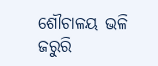ଶୌଚାଳୟ ଭଳି ଜରୁରି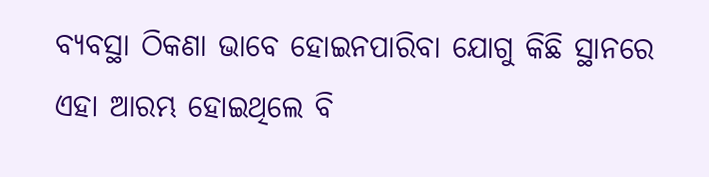ବ୍ୟବସ୍ଥା ଠିକଣା ଭାବେ ହୋଇନପାରିବା ଯୋଗୁ କିଛି ସ୍ଥାନରେ ଏହା ଆରମ୍ଭ ହୋଇଥିଲେ ବି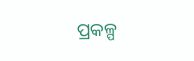ପ୍ରକଳ୍ପ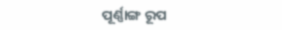ପୂର୍ଣ୍ଣାଙ୍ଗ ରୂପ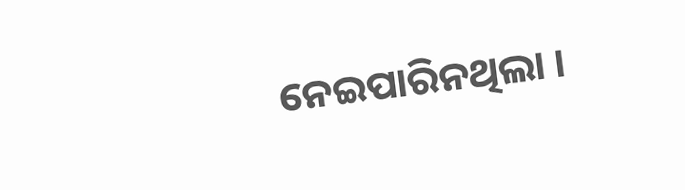ନେଇପାରିନଥିଲା ।